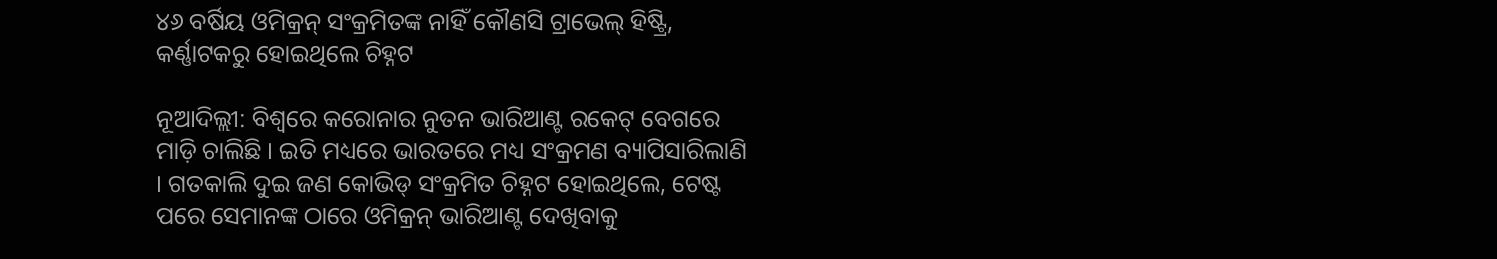୪୬ ବର୍ଷିୟ ଓମିକ୍ରନ୍ ସଂକ୍ରମିତଙ୍କ ନାହିଁ କୌଣସି ଟ୍ରାଭେଲ୍ ହିଷ୍ଟ୍ରି, କର୍ଣ୍ଣାଟକରୁ ହୋଇଥିଲେ ଚିହ୍ନଟ

ନୂଆଦିଲ୍ଲୀ: ବିଶ୍ୱରେ କରୋନାର ନୁତନ ଭାରିଆଣ୍ଟ ରକେଟ୍ ବେଗରେ ମାଡ଼ି ଚାଲିଛି । ଇତି ମଧ୍ୟରେ ଭାରତରେ ମଧ୍ୟ ସଂକ୍ରମଣ ବ୍ୟାପିସାରିଲାଣି । ଗତକାଲି ଦୁଇ ଜଣ କୋଭିଡ୍ ସଂକ୍ରମିତ ଚିହ୍ନଟ ହୋଇଥିଲେ, ଟେଷ୍ଟ ପରେ ସେମାନଙ୍କ ଠାରେ ଓମିକ୍ରନ୍ ଭାରିଆଣ୍ଟ ଦେଖିବାକୁ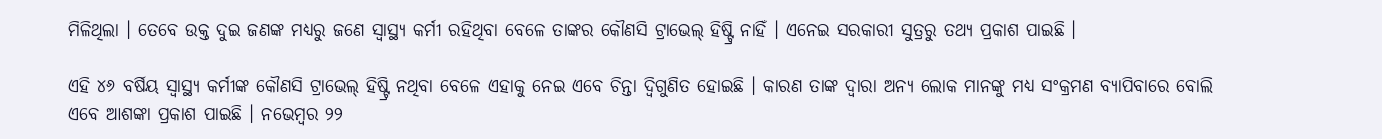ମିଳିଥିଲା । ତେବେ ଉକ୍ତ ଦୁଇ ଜଣଙ୍କ ମଧ୍ୟରୁ ଜଣେ ସ୍ୱାସ୍ଥ୍ୟ କର୍ମୀ ରହିଥିବା ବେଳେ ତାଙ୍କର କୌଣସି ଟ୍ରାଭେଲ୍ ହିଷ୍ଟ୍ରି ନାହିଁ । ଏନେଇ ସରକାରୀ ସୁତ୍ରରୁ ତଥ୍ୟ ପ୍ରକାଶ ପାଇଛି ।

ଏହି ୪୬ ବର୍ଷିୟ ସ୍ୱାସ୍ଥ୍ୟ କର୍ମୀଙ୍କ କୌଣସି ଟ୍ରାଭେଲ୍ ହିଷ୍ଟ୍ରି ନଥିବା ବେଳେ ଏହାକୁ ନେଇ ଏବେ ଚିନ୍ତା ଦ୍ୱିଗୁଣିତ ହୋଇଛି । କାରଣ ତାଙ୍କ ଦ୍ୱାରା ଅନ୍ୟ ଲୋକ ମାନଙ୍କୁ ମଧ୍ୟ ସଂକ୍ରମଣ ବ୍ୟାପିବାରେ ବୋଲି ଏବେ ଆଶଙ୍କା ପ୍ରକାଶ ପାଇଛି । ନଭେମ୍ବର ୨୨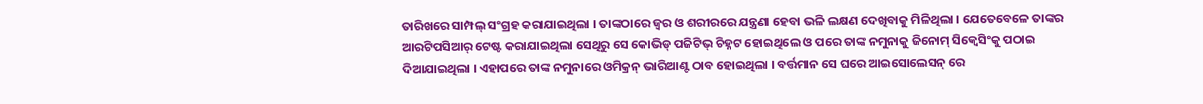ତାରିଖରେ ସାମ୍ପଲ୍ ସଂଗ୍ରହ କରାଯାଇଥିଲା । ତାଙ୍କଠାରେ ଜ୍ୱର ଓ ଶରୀରରେ ଯନ୍ତ୍ରଣା ହେବା ଭଳି ଲକ୍ଷଣ ଦେଖିବାକୁ ମିଳିଥିଲା । ଯେତେବେଳେ ତାଙ୍କର ଆରଟିପସିଆର୍ ଟେଷ୍ଟ କରାଯାଇଥିଲା ସେଥିରୁ ସେ କୋଭିଡ୍ ପଜିଟିଭ୍ ଚିହ୍ନଟ ହୋଇଥିଲେ ଓ ପରେ ତାଙ୍କ ନମୁନାକୁ ଜିନୋମ୍ ସିକ୍ୱେସିଂକୁ ପଠାଇ ଦିଆଯାଇଥିଲା । ଏହାପରେ ତାଙ୍କ ନମୁନାରେ ଓମିକ୍ରନ୍ ଭାରିଆଣ୍ଟ ଠାବ ହୋଇଥିଲା । ବର୍ତ୍ତମାନ ସେ ଘରେ ଆଇସୋଲେସନ୍ ରେ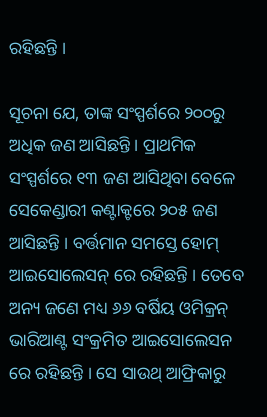ରହିଛନ୍ତି ।

ସୂଚନା ଯେ, ତାଙ୍କ ସଂସ୍ପର୍ଶରେ ୨୦୦ରୁ ଅଧିକ ଜଣ ଆସିଛନ୍ତି । ପ୍ରାଥମିକ ସଂସ୍ପର୍ଶରେ ୧୩ ଜଣ ଆସିଥିବା ବେଳେ ସେକେଣ୍ଡାରୀ କଣ୍ଟାକ୍ଟରେ ୨୦୫ ଜଣ ଆସିଛନ୍ତି । ବର୍ତ୍ତମାନ ସମସ୍ତେ ହୋମ୍ ଆଇସୋଲେସନ୍ ରେ ରହିଛନ୍ତି । ତେବେ ଅନ୍ୟ ଜଣେ ମଧ୍ୟ ୬୬ ବର୍ଷିୟ ଓମିକ୍ରନ୍ ଭାରିଆଣ୍ଟ ସଂକ୍ରମିତ ଆଇସୋଲେସନ ରେ ରହିଛନ୍ତି । ସେ ସାଉଥ୍ ଆଫ୍ରିକାରୁ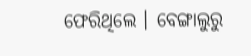ଫେରିଥିଲେ । ବେଙ୍ଗାଲୁରୁ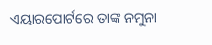ଏୟାରପୋର୍ଟରେ ତାଙ୍କ ନମୁନା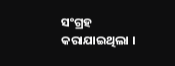ସଂଗ୍ରହ କରାଯାଇଥିଲା ।